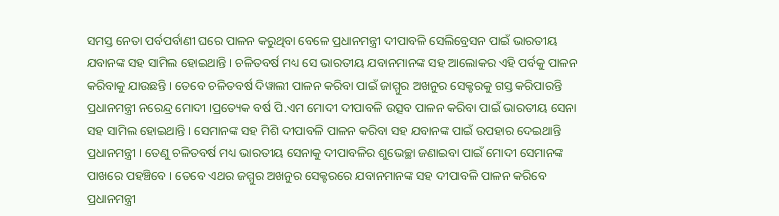ସମସ୍ତ ନେତା ପର୍ବପର୍ବାଣୀ ଘରେ ପାଳନ କରୁଥିବା ବେଳେ ପ୍ରଧାନମନ୍ତ୍ରୀ ଦୀପାବଳି ସେଲିବ୍ରେସନ ପାଇଁ ଭାରତୀୟ ଯବାନଙ୍କ ସହ ସାମିଲ ହୋଇଥାନ୍ତି । ଚଳିତବର୍ଷ ମଧ୍ୟ ସେ ଭାରତୀୟ ଯବାନମାନଙ୍କ ସହ ଆଲୋକର ଏହି ପର୍ବକୁ ପାଳନ କରିବାକୁ ଯାଉଛନ୍ତି । ତେବେ ଚଳିତବର୍ଷ ଦିୱାଲୀ ପାଳନ କରିବା ପାଇଁ ଜାମ୍ମୁର ଅଖନୁର ସେକ୍ଟରକୁ ଗସ୍ତ କରିପାରନ୍ତି ପ୍ରଧାନମନ୍ତ୍ରୀ ନରେନ୍ଦ୍ର ମୋଦୀ ।ପ୍ରତ୍ୟେକ ବର୍ଷ ପି.ଏମ ମୋଦୀ ଦୀପାବଳି ଉତ୍ସବ ପାଳନ କରିବା ପାଇଁ ଭାରତୀୟ ସେନା ସହ ସାମିଲ ହୋଇଥାନ୍ତି । ସେମାନଙ୍କ ସହ ମିଶି ଦୀପାବଳି ପାଳନ କରିବା ସହ ଯବାନଙ୍କ ପାଇଁ ଉପହାର ଦେଇଥାନ୍ତି ପ୍ରଧାନମନ୍ତ୍ରୀ । ତେଣୁ ଚଳିତବର୍ଷ ମଧ୍ୟ ଭାରତୀୟ ସେନାକୁ ଦୀପାବଳିର ଶୁଭେଚ୍ଛା ଜଣାଇବା ପାଇଁ ମୋଦୀ ସେମାନଙ୍କ ପାଖରେ ପହଞ୍ଚିବେ । ତେବେ ଏଥର ଜମ୍ମୁର ଅଖନୁର ସେକ୍ଟରରେ ଯବାନମାନଙ୍କ ସହ ଦୀପାବଳି ପାଳନ କରିବେ ପ୍ରଧାନମନ୍ତ୍ରୀ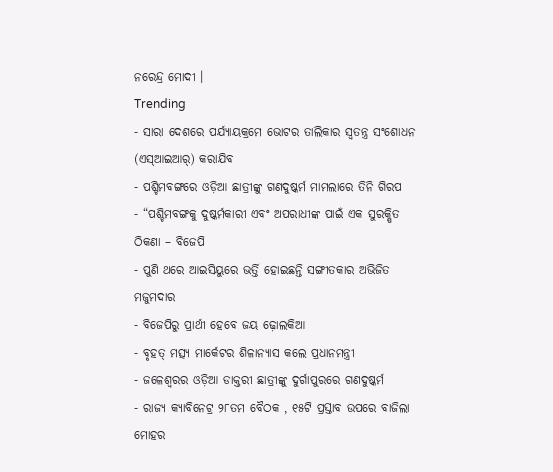ନରେନ୍ଦ୍ର ମୋଦୀ ।
Trending
- ସାରା ଦେଶରେ ପର୍ଯ୍ୟାୟକ୍ରମେ ଭୋଟର ତାଲିକାର ସ୍ୱତନ୍ତ୍ର ସଂଶୋଧନ (ଏସ୍ଆଇଆର୍) କରାଯିବ
- ପଶ୍ଚିମବଙ୍ଗରେ ଓଡ଼ିଆ ଛାତ୍ରୀଙ୍କୁ ଗଣଦୁଷ୍କର୍ମ ମାମଲାରେ ତିନି ଗିରପ
- “ପଶ୍ଚିମବଙ୍ଗକୁ ଦୁଷ୍କର୍ମକାରୀ ଏବଂ ଅପରାଧୀଙ୍କ ପାଇଁ ଏକ ସୁରକ୍ଷିତ ଠିକଣା – ବିଜେପି
- ପୁଣି ଥରେ ଆଇସିୟୁରେ ଭର୍ତ୍ତି ହୋଇଛନ୍ତି ସଙ୍ଗୀତକାର ଅଭିଜିତ ମଜୁମଦାର
- ବିଜେପିରୁ ପ୍ରାର୍ଥୀ ହେବେ ଜୟ ଢ଼ୋଲକିଆ
- ବୃହତ୍ ମତ୍ସ୍ୟ ମାର୍କେଟର ଶିଳାନ୍ୟାସ କଲେ ପ୍ରଧାନମନ୍ତ୍ରୀ
- ଜଳେଶ୍ୱରର ଓଡ଼ିଆ ଡାକ୍ତରୀ ଛାତ୍ରୀଙ୍କୁ ଦୁର୍ଗାପୁରରେ ଗଣଦୁଷ୍କର୍ମ
- ରାଜ୍ୟ କ୍ୟାବିନେଟ୍ର ୨୮ତମ ବୈଠକ , ୧୫ଟି ପ୍ରସ୍ତାବ ଉପରେ ବାଜିଲା ମୋହର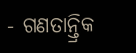- ଗଣତାନ୍ତ୍ରିକ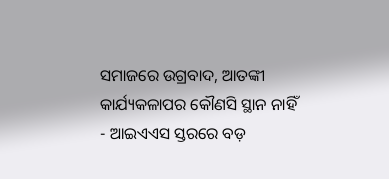ସମାଜରେ ଉଗ୍ରବାଦ, ଆତଙ୍କୀ କାର୍ଯ୍ୟକଳାପର କୌଣସି ସ୍ଥାନ ନାହିଁ
- ଆଇଏଏସ ସ୍ତରରେ ବଡ଼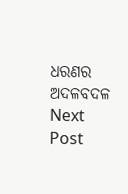ଧରଣର ଅଦଳବଦଳ
Next Post